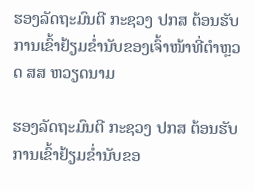ຮອງລັດຖະມົນຕີ ກະຊວງ ປກສ ຕ້ອນຮັບການເຂົ້າຢ້ຽມຂໍ່ານັບຂອງເຈົ້າໜ້າທີ່ຕຳຫຼວດ ສສ ຫວຽດນາມ

ຮອງລັດຖະມົນຕີ ກະຊວງ ປກສ ຕ້ອນຮັບການເຂົ້າຢ້ຽມຂໍ່ານັບຂອ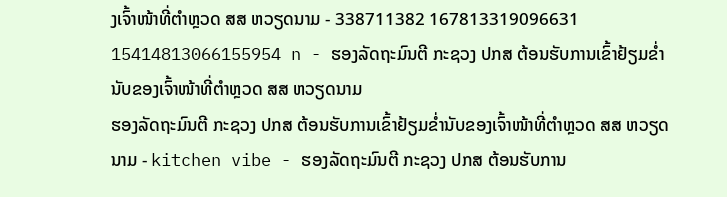ງເຈົ້າໜ້າທີ່ຕຳຫຼວດ ສສ ຫວຽດນາມ - 338711382 167813319096631 15414813066155954 n - ຮອງລັດຖະມົນຕີ ກະຊວງ ປກສ ຕ້ອນຮັບການເຂົ້າຢ້ຽມຂໍ່ານັບຂອງເຈົ້າໜ້າທີ່ຕຳຫຼວດ ສສ ຫວຽດນາມ
ຮອງລັດຖະມົນຕີ ກະຊວງ ປກສ ຕ້ອນຮັບການເຂົ້າຢ້ຽມຂໍ່ານັບຂອງເຈົ້າໜ້າທີ່ຕຳຫຼວດ ສສ ຫວຽດນາມ - kitchen vibe - ຮອງລັດຖະມົນຕີ ກະຊວງ ປກສ ຕ້ອນຮັບການ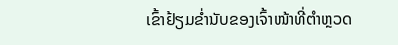ເຂົ້າຢ້ຽມຂໍ່ານັບຂອງເຈົ້າໜ້າທີ່ຕຳຫຼວດ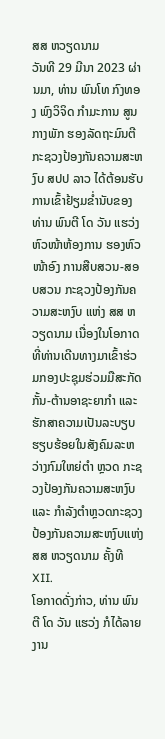ສສ ຫວຽດນາມ
ວັນທີ 29 ມີນາ 2023 ຜ່ານມາ, ທ່ານ ພົນໂທ ກົງທອງ ພົງວິຈິດ ກຳມະການ ສູນກາງພັກ ຮອງລັດຖະມົນຕີກະຊວງປ້ອງກັນຄວາມສະຫງົບ ສປປ ລາວ ໄດ້ຕ້ອນຮັບການເຂົ້າຢ້ຽມຂໍ່ານັບຂອງ ທ່ານ ພົນຕີ ໂດ ວັນ ແຮວ່ງ ຫົວໜ້າຫ້ອງການ ຮອງຫົວໜ້າອົງ ການສືບສວນ-ສອບສວນ ກະຊວງປ້ອງກັນຄວາມສະຫງົບ ແຫ່ງ ສສ ຫວຽດນາມ ເນື່ອງໃນໂອກາດທີ່ທ່ານເດີນທາງມາເຂົ້າຮ່ວມກອງປະຊຸມຮ່ວມມືສະກັດກັ້ນ-ຕ້ານອາຊະຍາກໍາ ແລະ ຮັກສາຄວາມເປັນລະບຽບຮຽບຮ້ອຍໃນສັງຄົມລະຫວ່າງກົມໃຫຍ່ຕຳ ຫຼວດ ກະຊວງປ້ອງກັນຄວາມສະຫງົບ ແລະ ກຳລັງຕຳຫຼວດກະຊວງ ປ້ອງກັນຄວາມສະຫງົບແຫ່ງ ສສ ຫວຽດນາມ ຄັ້ງທີ XII.
ໂອກາດດັ່ງກ່າວ, ທ່ານ ພົນຕີ ໂດ ວັນ ແຮວ່ງ ກໍໄດ້ລາຍງານ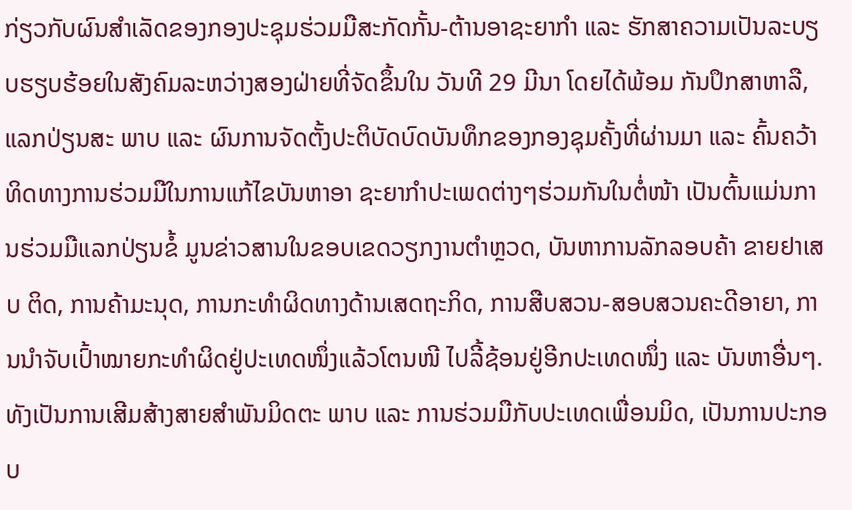ກ່ຽວກັບຜົນສຳເລັດຂອງກອງປະຊຸມຮ່ວມມືສະກັດກັ້ນ-ຕ້ານອາຊະຍາກໍາ ແລະ ຮັກສາຄວາມເປັນລະບຽບຮຽບຮ້ອຍໃນສັງຄົມລະຫວ່າງສອງຝ່າຍທີ່ຈັດຂຶ້ນໃນ ວັນທີ 29 ມີນາ ໂດຍໄດ້ພ້ອມ ກັນປຶກສາຫາລື, ແລກປ່ຽນສະ ພາບ ແລະ ຜົນການຈັດຕັ້ງປະຕິບັດບົດບັນທຶກຂອງກອງຊຸມຄັ້ງທີ່ຜ່ານມາ ແລະ ຄົ້ນຄວ້າທິດທາງການຮ່ວມມືໃນການແກ້ໄຂບັນຫາອາ ຊະຍາກຳປະເພດຕ່າງໆຮ່ວມກັນໃນຕໍ່ໜ້າ ເປັນຕົ້ນແມ່ນການຮ່ວມມືແລກປ່ຽນຂໍ້ ມູນຂ່າວສານໃນຂອບເຂດວຽກງານຕໍາຫຼວດ, ບັນຫາການລັກລອບຄ້າ ຂາຍຢາເສບ ຕິດ, ການຄ້າມະນຸດ, ການກະທຳຜິດທາງດ້ານເສດຖະກິດ, ການສືບສວນ-ສອບສວນຄະດີອາຍາ, ການນຳຈັບເປົ້າໝາຍກະທໍາຜິດຢູ່ປະເທດໜຶ່ງແລ້ວໂຕນໜີ ໄປລີ້ຊ້ອນຢູ່ອີກປະເທດໜຶ່ງ ແລະ ບັນຫາອື່ນໆ. ທັງເປັນການເສີມສ້າງສາຍສໍາພັນມິດຕະ ພາບ ແລະ ການຮ່ວມມືກັບປະເທດເພື່ອນມິດ, ເປັນການປະກອບ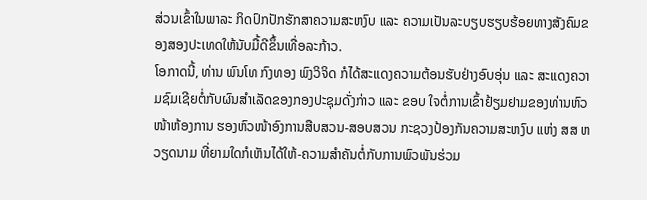ສ່ວນເຂົ້າໃນພາລະ ກິດປົກປັກຮັກສາຄວາມສະຫງົບ ແລະ ຄວາມເປັນລະບຽບຮຽບຮ້ອຍທາງສັງຄົມຂອງສອງປະເທດໃຫ້ນັບມື້ດີຂຶ້ນເທື່ອລະກ້າວ.
ໂອກາດນີ້, ທ່ານ ພົນໂທ ກົງທອງ ພົງວິຈິດ ກໍໄດ້ສະແດງຄວາມຕ້ອນຮັບຢ່າງອົບອຸ່ນ ແລະ ສະແດງຄວາມຊົມເຊີຍຕໍ່ກັບຜົນສຳເລັດຂອງກອງປະຊຸມດັ່ງກ່າວ ແລະ ຂອບ ໃຈຕໍ່ການເຂົ້າຢ້ຽມຢາມຂອງທ່ານຫົວໜ້າຫ້ອງການ ຮອງຫົວໜ້າອົງການສືບສວນ-ສອບສວນ ກະຊວງປ້ອງກັນຄວາມສະຫງົບ ແຫ່ງ ສສ ຫວຽດນາມ ທີ່ຍາມໃດກໍເຫັນໄດ້ໃຫ້-ຄວາມສຳຄັນຕໍ່ກັບການພົວພັນຮ່ວມ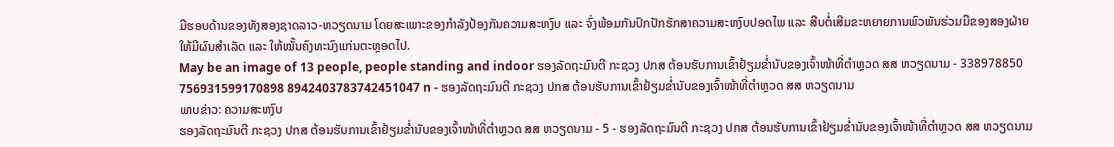ມືຮອບດ້ານຂອງທັງສອງຊາດລາວ-ຫວຽດນາມ ໂດຍສະເພາະຂອງກຳລັງປ້ອງກັນຄວາມສະຫງົບ ແລະ ຈົ່ງພ້ອມກັນປົກປັກຮັກສາຄວາມສະຫງົບປອດໄພ ແລະ ສືບຕໍ່ເສີມຂະຫຍາຍການພົວພັນຮ່ວມມືຂອງສອງຝ່າຍໃຫ້ມີຜົນສຳເລັດ ແລະ ໃຫ້ໝັ້ນຄົງທະນົງແກ່ນຕະຫຼອດໄປ.
May be an image of 13 people, people standing and indoor ຮອງລັດຖະມົນຕີ ກະຊວງ ປກສ ຕ້ອນຮັບການເຂົ້າຢ້ຽມຂໍ່ານັບຂອງເຈົ້າໜ້າທີ່ຕຳຫຼວດ ສສ ຫວຽດນາມ - 338978850 756931599170898 8942403783742451047 n - ຮອງລັດຖະມົນຕີ ກະຊວງ ປກສ ຕ້ອນຮັບການເຂົ້າຢ້ຽມຂໍ່ານັບຂອງເຈົ້າໜ້າທີ່ຕຳຫຼວດ ສສ ຫວຽດນາມ
ພາບຂ່າວ: ຄວາມສະຫງົບ
ຮອງລັດຖະມົນຕີ ກະຊວງ ປກສ ຕ້ອນຮັບການເຂົ້າຢ້ຽມຂໍ່ານັບຂອງເຈົ້າໜ້າທີ່ຕຳຫຼວດ ສສ ຫວຽດນາມ - 5 - ຮອງລັດຖະມົນຕີ ກະຊວງ ປກສ ຕ້ອນຮັບການເຂົ້າຢ້ຽມຂໍ່ານັບຂອງເຈົ້າໜ້າທີ່ຕຳຫຼວດ ສສ ຫວຽດນາມ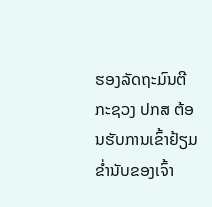ຮອງລັດຖະມົນຕີ ກະຊວງ ປກສ ຕ້ອນຮັບການເຂົ້າຢ້ຽມຂໍ່ານັບຂອງເຈົ້າ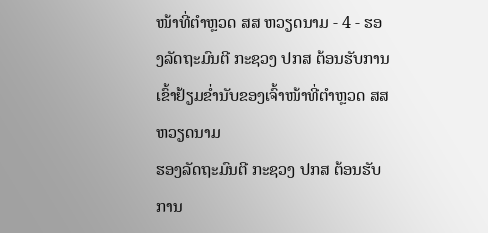ໜ້າທີ່ຕຳຫຼວດ ສສ ຫວຽດນາມ - 4 - ຮອງລັດຖະມົນຕີ ກະຊວງ ປກສ ຕ້ອນຮັບການເຂົ້າຢ້ຽມຂໍ່ານັບຂອງເຈົ້າໜ້າທີ່ຕຳຫຼວດ ສສ ຫວຽດນາມ
ຮອງລັດຖະມົນຕີ ກະຊວງ ປກສ ຕ້ອນຮັບການ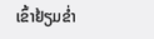ເຂົ້າຢ້ຽມຂໍ່າ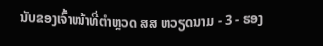ນັບຂອງເຈົ້າໜ້າທີ່ຕຳຫຼວດ ສສ ຫວຽດນາມ - 3 - ຮອງ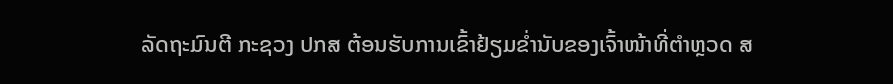ລັດຖະມົນຕີ ກະຊວງ ປກສ ຕ້ອນຮັບການເຂົ້າຢ້ຽມຂໍ່ານັບຂອງເຈົ້າໜ້າທີ່ຕຳຫຼວດ ສ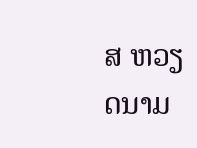ສ ຫວຽດນາມ